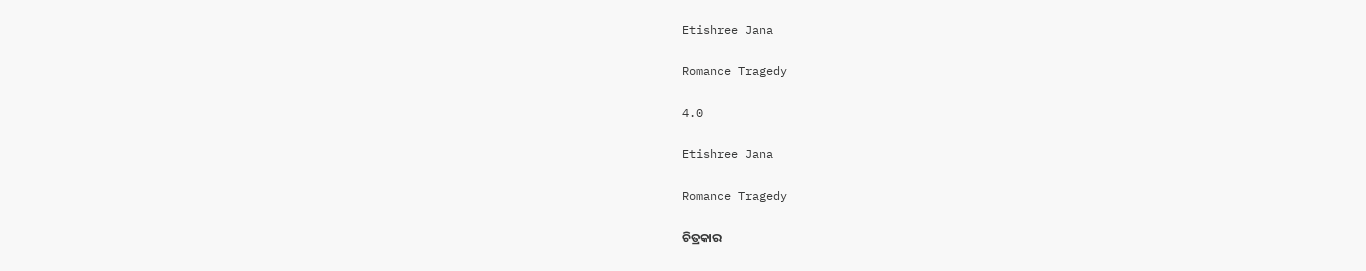Etishree Jana

Romance Tragedy

4.0

Etishree Jana

Romance Tragedy

ଚିତ୍ରକାର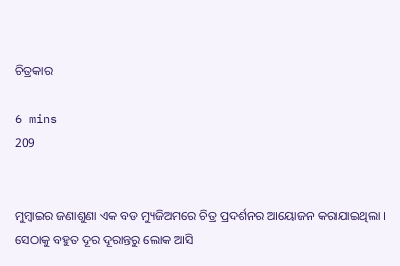ଚିତ୍ରକାର

6 mins
209


ମୁମ୍ବାଇର ଜଣାଶୁଣା ଏକ ବଡ ମ୍ୟୁଜିଅମରେ ଚିତ୍ର ପ୍ରଦର୍ଶନର ଆୟୋଜନ କରାଯାଇଥିଲା । ସେଠାକୁ ବହୁତ ଦୂର ଦୂରାନ୍ତରୁ ଲୋକ ଆସି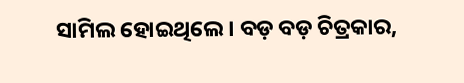ସାମିଲ ହୋଇଥିଲେ । ବଡ଼ ବଡ଼ ଚିତ୍ରକାର,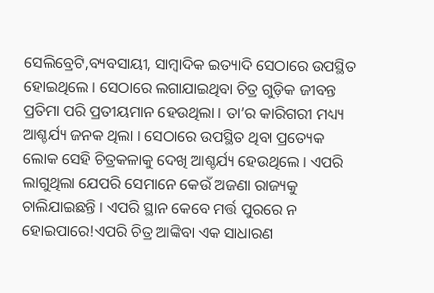ସେଲିବ୍ରେଟି,ବ୍ୟବସାୟୀ, ସାମ୍ବାଦିକ ଇତ୍ୟାଦି ସେଠାରେ ଉପସ୍ଥିତ ହୋଇଥିଲେ । ସେଠାରେ ଲଗାଯାଇଥିବା ଚିତ୍ର ଗୁଡ଼ିକ ଜୀବନ୍ତ ପ୍ରତିମା ପରି ପ୍ରତୀୟମାନ ହେଉଥିଲା । ତା’ର କାରିଗରୀ ମଧ୍ୟ୍ୟ ଆଶ୍ଚର୍ଯ୍ୟ ଜନକ ଥିଲା । ସେଠାରେ ଉପସ୍ଥିତ ଥିବା ପ୍ରତ୍ୟେକ ଲୋକ ସେହି ଚିତ୍ରକଳାକୁ ଦେଖି ଆଶ୍ଚର୍ଯ୍ୟ ହେଉଥିଲେ । ଏପରି ଲାଗୁଥିଲା ଯେପରି ସେମାନେ କେଉଁ ଅଜଣା ରାଜ୍ୟକୁ ଚାଲିଯାଇଛନ୍ତି । ଏପରି ସ୍ଥାନ କେବେ ମର୍ତ୍ତ ପୁରରେ ନ ହୋଇପାରେ!ଏପରି ଚିତ୍ର ଆଙ୍କିବା ଏକ ସାଧାରଣ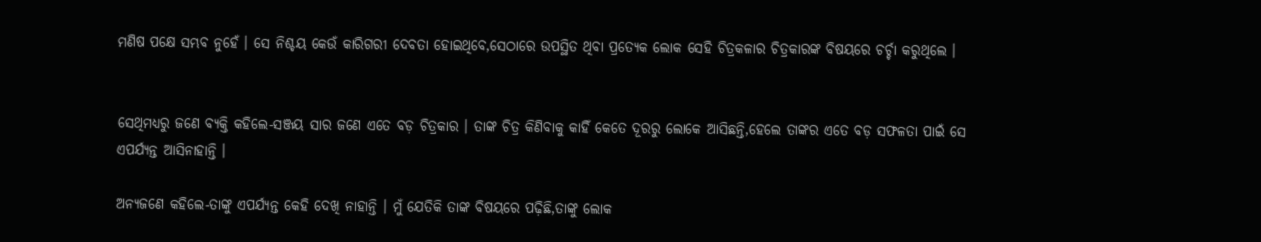ମଣିଷ ପକ୍ଷେ ସମ୍ଭବ ନୁହେଁ । ସେ ନିଶ୍ଚୟ କେଉଁ କାରିଗରୀ ଦେବତା ହୋଇଥିବେ,ସେଠାରେ ଉପସ୍ଥିତ ଥିବା ପ୍ରତ୍ୟେକ ଲୋକ ସେହି ଚିତ୍ରକଳାର ଚିତ୍ରକାରଙ୍କ ବିଷୟରେ ଚର୍ଚ୍ଚା କରୁଥିଲେ ।


ସେଥିମଧ୍ୟରୁ ଜଣେ ବ୍ୟକ୍ତି କହିଲେ-ସଞ୍ଜୟ ସାର ଜଣେ ଏତେ ବଡ଼ ଚିତ୍ରକାର । ତାଙ୍କ ଚିତ୍ର କିଣିବାକୁ କାହିଁ କେତେ ଦୂରରୁ ଲୋକେ ଆସିଛନ୍ତି,ହେଲେ ତାଙ୍କର ଏତେ ବଡ଼ ସଫଳତା ପାଇଁ ସେ ଏପର୍ଯ୍ୟନ୍ତ ଆସିନାହାନ୍ତି ।

ଅନ୍ୟଜଣେ କହିଲେ-ତାଙ୍କୁ ଏପର୍ଯ୍ୟନ୍ତ କେହି ଦେଖି ନାହାନ୍ତି । ମୁଁ ଯେତିକି ତାଙ୍କ ବିଷୟରେ ପଢ଼ିଛି,ତାଙ୍କୁ ଲୋକ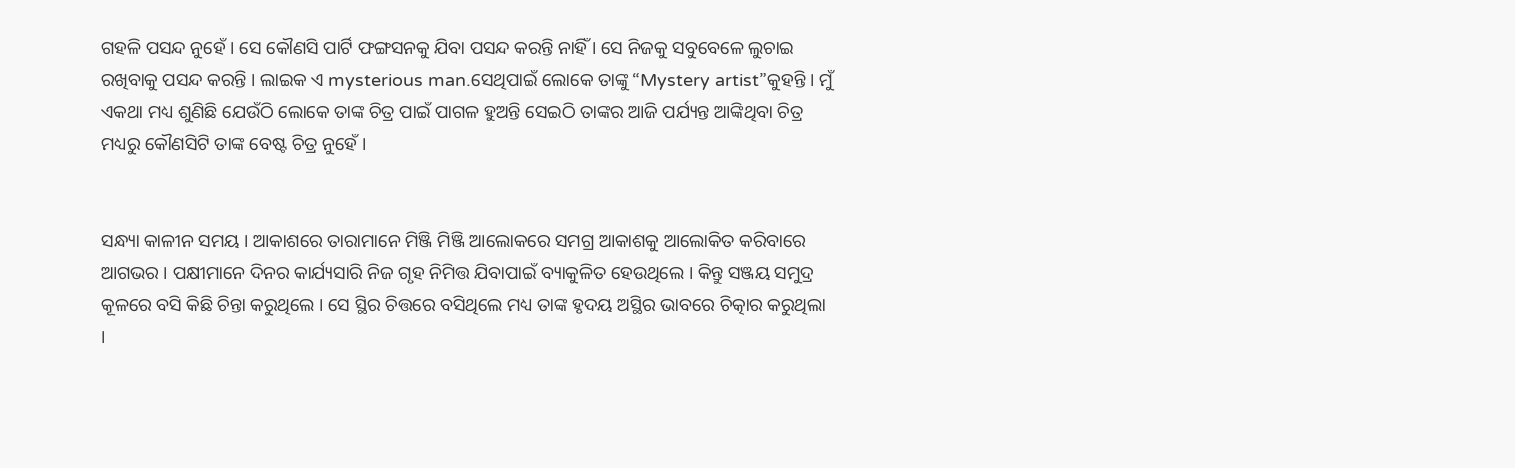ଗହଳି ପସନ୍ଦ ନୁହେଁ । ସେ କୌଣସି ପାର୍ଟି ଫଙ୍ଗସନକୁ ଯିବା ପସନ୍ଦ କରନ୍ତି ନାହିଁ । ସେ ନିଜକୁ ସବୁବେଳେ ଲୁଚାଇ ରଖିବାକୁ ପସନ୍ଦ କରନ୍ତି । ଲାଇକ ଏ mysterious man.ସେଥିପାଇଁ ଲୋକେ ତାଙ୍କୁ “Mystery artist”କୁହନ୍ତି । ମୁଁ ଏକଥା ମଧ୍ୟ ଶୁଣିଛି ଯେଉଁଠି ଲୋକେ ତାଙ୍କ ଚିତ୍ର ପାଇଁ ପାଗଳ ହୁଅନ୍ତି ସେଇଠି ତାଙ୍କର ଆଜି ପର୍ଯ୍ୟନ୍ତ ଆଙ୍କିଥିବା ଚିତ୍ର ମଧ୍ୟରୁ କୌଣସିଟି ତାଙ୍କ ବେଷ୍ଟ ଚିତ୍ର ନୁହେଁ ।


ସନ୍ଧ୍ୟା କାଳୀନ ସମୟ । ଆକାଶରେ ତାରାମାନେ ମିଞ୍ଜି ମିଞ୍ଜି ଆଲୋକରେ ସମଗ୍ର ଆକାଶକୁ ଆଲୋକିତ କରିବାରେ ଆଗଭର । ପକ୍ଷୀମାନେ ଦିନର କାର୍ଯ୍ୟସାରି ନିଜ ଗୃହ ନିମିତ୍ତ ଯିବାପାଇଁ ବ୍ୟାକୁଳିତ ହେଉଥିଲେ । କିନ୍ତୁ ସଞ୍ଜୟ ସମୁଦ୍ର କୂଳରେ ବସି କିଛି ଚିନ୍ତା କରୁଥିଲେ । ସେ ସ୍ଥିର ଚିତ୍ତରେ ବସିଥିଲେ ମଧ୍ୟ ତାଙ୍କ ହୃଦୟ ଅସ୍ଥିର ଭାବରେ ଚିତ୍କାର କରୁଥିଲା ।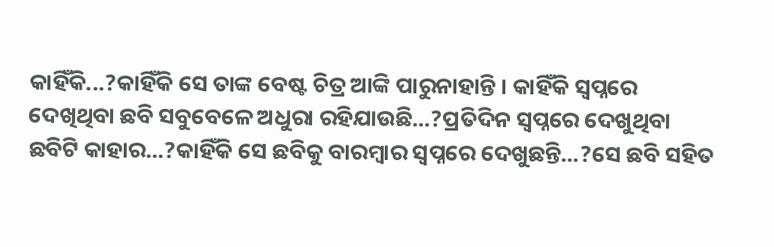କାହିଁକି...?କାହିଁକି ସେ ତାଙ୍କ ବେଷ୍ଟ ଚିତ୍ର ଆଙ୍କି ପାରୁନାହାନ୍ତି । କାହିଁକି ସ୍ୱପ୍ନରେ ଦେଖିଥିବା ଛବି ସବୁବେଳେ ଅଧୁରା ରହିଯାଉଛି...?ପ୍ରତିଦିନ ସ୍ୱପ୍ନରେ ଦେଖୁଥିବା ଛବିଟି କାହାର...?କାହିଁକି ସେ ଛବିକୁ ବାରମ୍ବାର ସ୍ୱପ୍ନରେ ଦେଖୁଛନ୍ତି...?ସେ ଛବି ସହିତ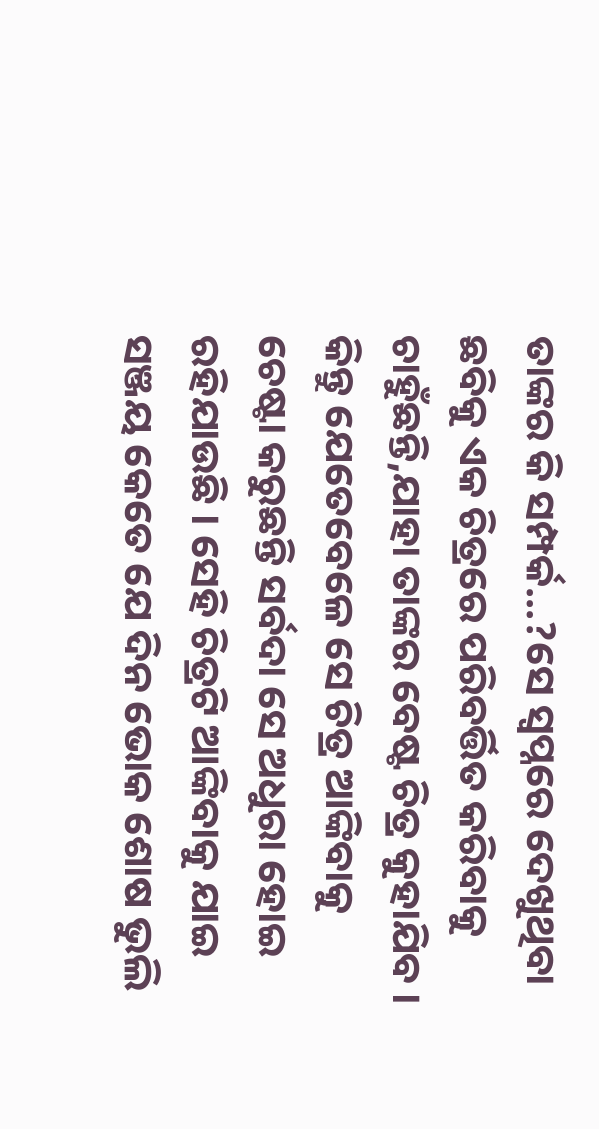ତାଙ୍କର କି ସମ୍ପର୍କ...?ସେ ସ୍ୱପ୍ନରେ ଦେଖୁଥିବା ଛବିକୁ ଏକ ଚିତ୍ରରେ ପରିବର୍ତ୍ତିତ କରିବାକୁ ଚାହୁଁଛନ୍ତି,ଯାହା ତାଙ୍କର ବେଷ୍ଟ ଚିତ୍ର କୁହାଯିବ । କିନ୍ତୁ ଯେତେବେଳେ ସେ ଚିତ୍ର ଆଙ୍କିବାକୁ ଚେଷ୍ଟା କରୁଛନ୍ତି ସର୍ବଦା ସେ ଅଧୁରା ହୋଇ ରହିଯାଉଛି । ସେହି ଚିତ୍ରଟି ଆଙ୍କିବାକୁ ଯାଇ ସଞ୍ଜୟ କେତେ ଯେ ଦିନ ଭୋକ ଶୋଷ ଭୁଲି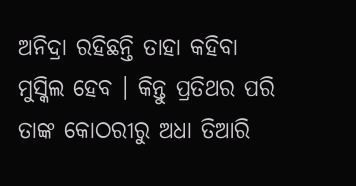ଅନିଦ୍ରା ରହିଛନ୍ତି ତାହା କହିବା ମୁସ୍କିଲ ହେବ । କିନ୍ତୁ ପ୍ରତିଥର ପରି ତାଙ୍କ କୋଠରୀରୁ ଅଧା ତିଆରି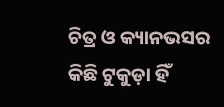ଚିତ୍ର ଓ କ୍ୟାନଭସର କିଛି ଟୁକୁଡ଼ା ହିଁ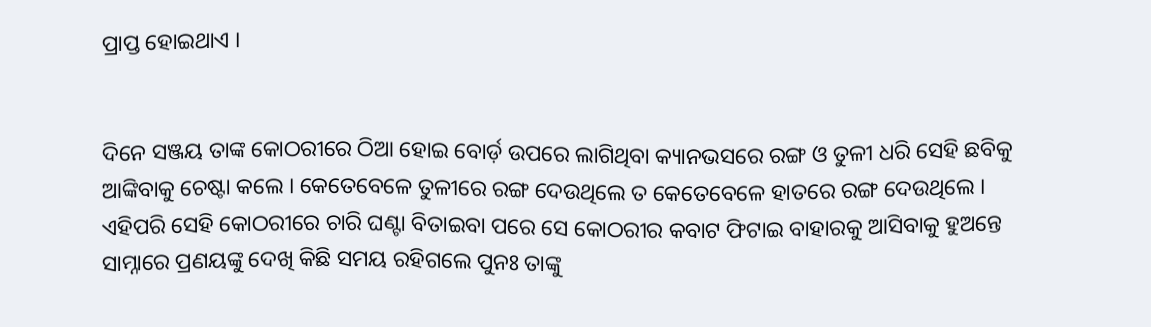ପ୍ରାପ୍ତ ହୋଇଥାଏ ।


ଦିନେ ସଞ୍ଜୟ ତାଙ୍କ କୋଠରୀରେ ଠିଆ ହୋଇ ବୋର୍ଡ଼ ଉପରେ ଲାଗିଥିବା କ୍ୟାନଭସରେ ରଙ୍ଗ ଓ ତୁଳୀ ଧରି ସେହି ଛବିକୁ ଆଙ୍କିବାକୁ ଚେଷ୍ଟା କଲେ । କେତେବେଳେ ତୁଳୀରେ ରଙ୍ଗ ଦେଉଥିଲେ ତ କେତେବେଳେ ହାତରେ ରଙ୍ଗ ଦେଉଥିଲେ । ଏହିପରି ସେହି କୋଠରୀରେ ଚାରି ଘଣ୍ଟା ବିତାଇବା ପରେ ସେ କୋଠରୀର କବାଟ ଫିଟାଇ ବାହାରକୁ ଆସିବାକୁ ହୁଅନ୍ତେ ସାମ୍ନାରେ ପ୍ରଣୟଙ୍କୁ ଦେଖି କିଛି ସମୟ ରହିଗଲେ ପୁନଃ ତାଙ୍କୁ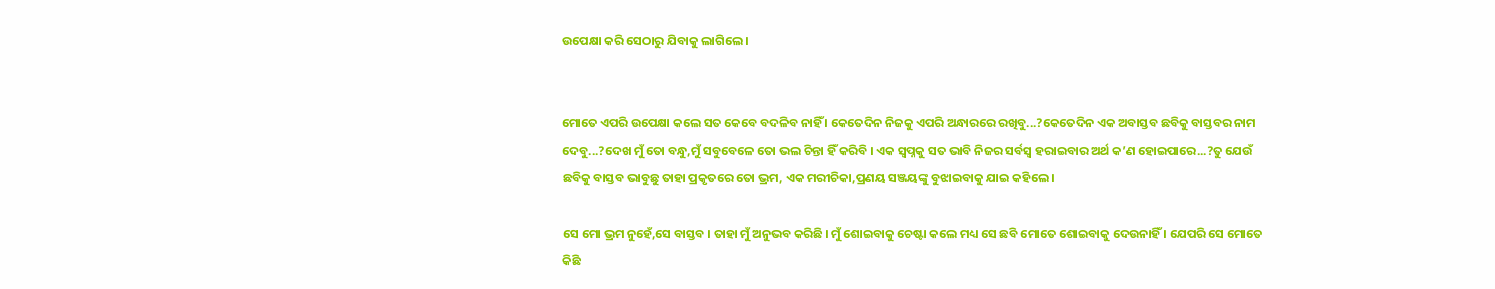ଉପେକ୍ଷା କରି ସେଠାରୁ ଯିବାକୁ ଲାଗିଲେ ।


ମୋତେ ଏପରି ଉପେକ୍ଷା କଲେ ସତ କେବେ ବଦଳିବ ନାହିଁ । କେତେଦିନ ନିଜକୁ ଏପରି ଅନ୍ଧାରରେ ରଖିବୁ...?କେତେଦିନ ଏକ ଅବାସ୍ତବ ଛବିକୁ ବାସ୍ତବର ନାମ ଦେବୁ...?ଦେଖ ମୁଁ ତୋ ବନ୍ଧୁ,ମୁଁ ସବୁବେଳେ ତୋ ଭଲ ଚିନ୍ତା ହିଁ କରିବି । ଏକ ସ୍ୱପ୍ନକୁ ସତ ଭାବି ନିଜର ସର୍ବସ୍ବ ହରାଇବାର ଅର୍ଥ କ’ଣ ହୋଇପାରେ...?ତୁ ଯେଉଁ ଛବିକୁ ବାସ୍ତବ ଭାବୁଛୁ ତାହା ପ୍ରକୃତରେ ତୋ ଭ୍ରମ, ଏକ ମରୀଚିକା,ପ୍ରଣୟ ସଞ୍ଜୟଙ୍କୁ ବୁଝାଇବାକୁ ଯାଇ କହିଲେ ।

ସେ ମୋ ଭ୍ରମ ନୁହେଁ,ସେ ବାସ୍ତବ । ତାହା ମୁଁ ଅନୁଭବ କରିଛି । ମୁଁ ଶୋଇବାକୁ ଚେଷ୍ଟା କଲେ ମଧ୍ୟ ସେ ଛବି ମୋତେ ଶୋଇବାକୁ ଦେଉନାହିଁ । ଯେପରି ସେ ମୋତେ କିଛି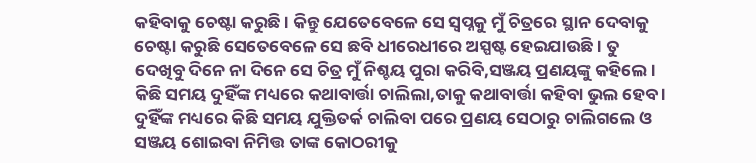କହିବାକୁ ଚେଷ୍ଟା କରୁଛି । କିନ୍ତୁ ଯେତେବେଳେ ସେ ସ୍ୱପ୍ନକୁ ମୁଁ ଚିତ୍ରରେ ସ୍ଥାନ ଦେବାକୁ ଚେଷ୍ଟା କରୁଛି ସେତେବେଳେ ସେ ଛବି ଧୀରେଧୀରେ ଅସ୍ପଷ୍ଟ ହେଇଯାଉଛି । ତୁ ଦେଖିବୁ ଦିନେ ନା ଦିନେ ସେ ଚିତ୍ର ମୁଁ ନିଶ୍ଚୟ ପୁରା କରିବି,ସଞ୍ଜୟ ପ୍ରଣୟଙ୍କୁ କହିଲେ । କିଛି ସମୟ ଦୁହିଁଙ୍କ ମଧ୍ୟରେ କଥାବାର୍ତ୍ତା ଚାଲିଲା,ତାକୁ କଥାବାର୍ତ୍ତା କହିବା ଭୁଲ ହେବ । ଦୁହିଁଙ୍କ ମଧ୍ୟରେ କିଛି ସମୟ ଯୁକ୍ତିତର୍କ ଚାଲିବା ପରେ ପ୍ରଣୟ ସେଠାରୁ ଚାଲିଗଲେ ଓ ସଞ୍ଜୟ ଶୋଇବା ନିମିତ୍ତ ତାଙ୍କ କୋଠରୀକୁ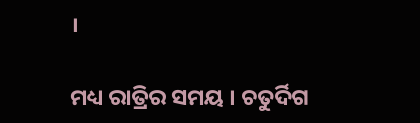।

ମଧ୍ୟ ରାତ୍ରିର ସମୟ । ଚତୁର୍ଦିଗ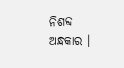ନିଶବ୍ଦ ଅନ୍ଧକାର ।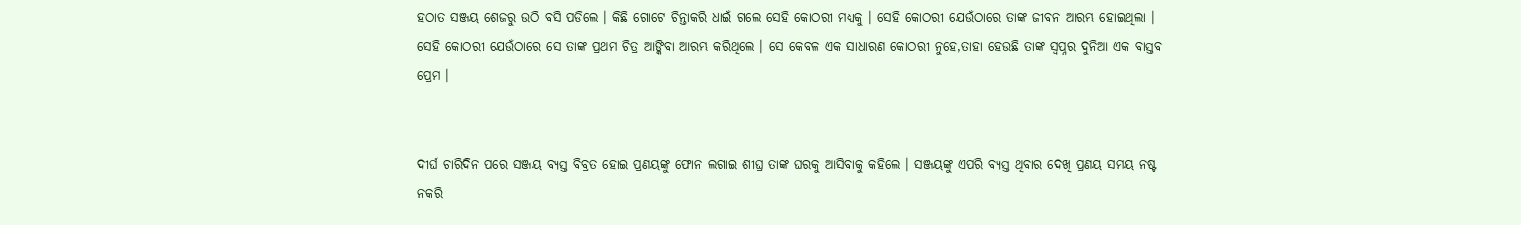ହଠାତ ସଞ୍ଜୟ ଶେଜରୁ ଉଠି ବସି ପଡିଲେ । କିଛି ଗୋଟେ ଚିନ୍ତାକରି ଧାଇଁ ଗଲେ ସେହି କୋଠରୀ ମଧ୍ୟକୁ । ସେହି କୋଠରୀ ଯେଉଁଠାରେ ତାଙ୍କ ଜୀବନ ଆରମ୍ଭ ହୋଇଥିଲା । ସେହି କୋଠରୀ ଯେଉଁଠାରେ ସେ ତାଙ୍କ ପ୍ରଥମ ଚିତ୍ର ଆଙ୍କିବା ଆରମ୍ଭ କରିଥିଲେ । ସେ କେବଳ ଏକ ସାଧାରଣ କୋଠରୀ ନୁହେ,ତାହା ହେଉଛି ତାଙ୍କ ସ୍ୱପ୍ନର ଦୁନିଆ ଏକ ବାସ୍ତବ ପ୍ରେମ ।


ଦୀର୍ଘ ଚାରିଦିନ ପରେ ସଞ୍ଜୟ ବ୍ୟସ୍ତ ବିବ୍ରତ ହୋଇ ପ୍ରଣୟଙ୍କୁ ଫୋନ ଲଗାଇ ଶୀଘ୍ର ତାଙ୍କ ଘରକୁ ଆସିବାକୁ କହିଲେ । ସଞ୍ଜୟଙ୍କୁ ଏପରି ବ୍ୟସ୍ତ ଥିବାର ଦେଖି ପ୍ରଣୟ ସମୟ ନଷ୍ଟ ନକରି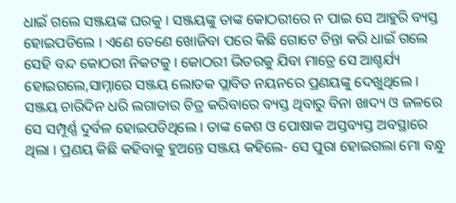ଧାଇଁ ଗଲେ ସଞ୍ଜୟଙ୍କ ଘରକୁ । ସଞ୍ଜୟଙ୍କୁ ତାଙ୍କ କୋଠରୀରେ ନ ପାଇ ସେ ଆହୁରି ବ୍ୟସ୍ତ ହୋଇପଡିଲେ । ଏଣେ ତେଣେ ଖୋଜିବା ପରେ କିଛି ଗୋଟେ ଚିନ୍ତା କରି ଧାଇଁ ଗଲେ ସେହି ବନ୍ଦ କୋଠରୀ ନିକଟକୁ । କୋଠରୀ ଭିତରକୁ ଯିବା ମାତ୍ରେ ସେ ଆଶ୍ଚର୍ଯ୍ୟ ହୋଇଗଲେ,ସାମ୍ନାରେ ସଞ୍ଜୟ ଲୋତକ ପ୍ଲାବିତ ନୟନରେ ପ୍ରଣୟଙ୍କୁ ଦେଖୁଥିଲେ । ସଞ୍ଜୟ ଚାରିଦିନ ଧରି ଲଗାତାର ଚିତ୍ର କରିବାରେ ବ୍ୟସ୍ତ ଥିବାରୁ ବିନା ଖାଦ୍ୟ ଓ ଜଳରେ ସେ ସମ୍ପୂର୍ଣ୍ଣ ଦୁର୍ବଳ ହୋଇପଡିଥିଲେ । ତାଙ୍କ କେଶ ଓ ପୋଷାକ ଅସ୍ତବ୍ୟସ୍ତ ଅବସ୍ଥାରେ ଥିଲା । ପ୍ରଣୟ କିଛି କହିବାକୁ ହୁଅନ୍ତେ ସଞ୍ଜୟ କହିଲେ- ସେ ପୁରା ହୋଇଗଲା ମୋ ବନ୍ଧୁ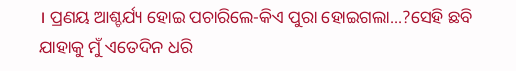। ପ୍ରଣୟ ଆଶ୍ଚର୍ଯ୍ୟ ହୋଇ ପଚାରିଲେ-କିଏ ପୁରା ହୋଇଗଲା...?ସେହି ଛବି ଯାହାକୁ ମୁଁ ଏତେଦିନ ଧରି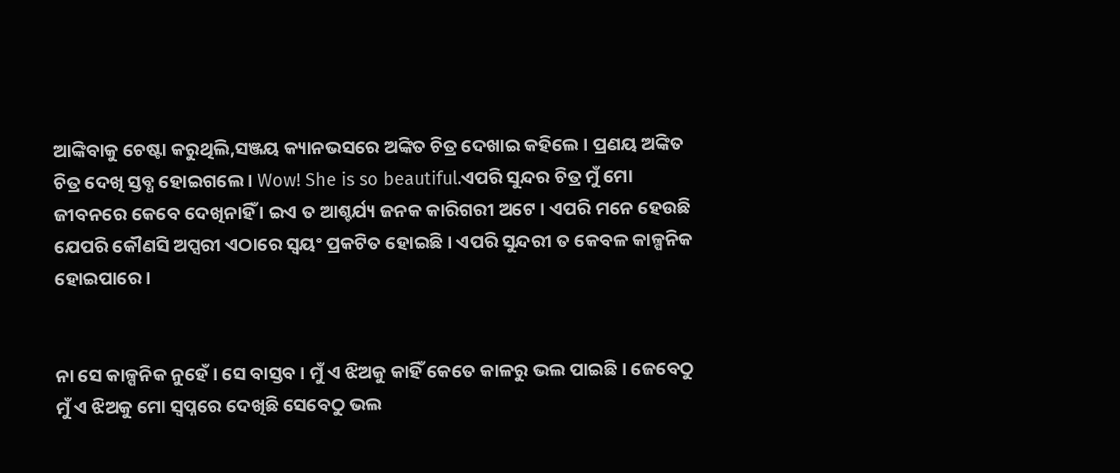ଆଙ୍କିବାକୁ ଚେଷ୍ଟା କରୁଥିଲି,ସଞ୍ଜୟ କ୍ୟାନଭସରେ ଅଙ୍କିତ ଚିତ୍ର ଦେଖାଇ କହିଲେ । ପ୍ରଣୟ ଅଙ୍କିତ ଚିତ୍ର ଦେଖି ସ୍ତବ୍ଧ ହୋଇଗଲେ । Wow! She is so beautiful.ଏପରି ସୁନ୍ଦର ଚିତ୍ର ମୁଁ ମୋ ଜୀବନରେ କେବେ ଦେଖିନାହିଁ । ଇଏ ତ ଆଶ୍ଚର୍ଯ୍ୟ ଜନକ କାରିଗରୀ ଅଟେ । ଏପରି ମନେ ହେଉଛି ଯେପରି କୌଣସି ଅପ୍ସରୀ ଏଠାରେ ସ୍ୱୟଂ ପ୍ରକଟିତ ହୋଇଛି । ଏପରି ସୁନ୍ଦରୀ ତ କେବଳ କାଳ୍ପନିକ ହୋଇପାରେ ।


ନା ସେ କାଳ୍ପନିକ ନୁହେଁ । ସେ ବାସ୍ତବ । ମୁଁ ଏ ଝିଅକୁ କାହିଁ କେତେ କାଳରୁ ଭଲ ପାଇଛି । ଜେବେଠୁ ମୁଁ ଏ ଝିଅକୁ ମୋ ସ୍ୱପ୍ନରେ ଦେଖିଛି ସେବେଠୁ ଭଲ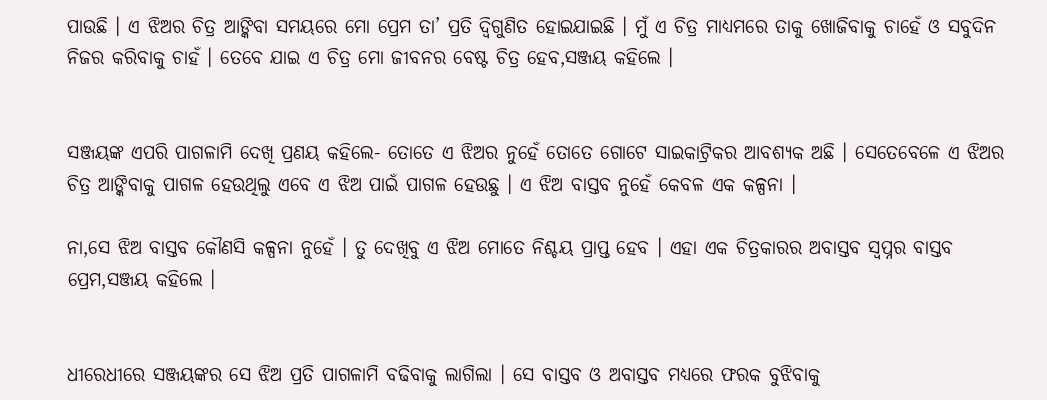ପାଉଛି । ଏ ଝିଅର ଚିତ୍ର ଆଙ୍କିବା ସମୟରେ ମୋ ପ୍ରେମ ତା’ ପ୍ରତି ଦ୍ୱିଗୁଣିତ ହୋଇଯାଇଛି । ମୁଁ ଏ ଚିତ୍ର ମାଧ୍ୟମରେ ତାକୁ ଖୋଜିବାକୁ ଚାହେଁ ଓ ସବୁଦିନ ନିଜର କରିବାକୁ ଚାହଁ । ତେବେ ଯାଇ ଏ ଚିତ୍ର ମୋ ଜୀବନର ବେଷ୍ଟ ଚିତ୍ର ହେବ,ସଞ୍ଜୟ କହିଲେ ।


ସଞ୍ଜୟଙ୍କ ଏପରି ପାଗଳାମି ଦେଖି ପ୍ରଣୟ କହିଲେ- ତୋତେ ଏ ଝିଅର ନୁହେଁ ତୋତେ ଗୋଟେ ସାଇକାଟ୍ରିକର ଆବଶ୍ୟକ ଅଛି । ସେତେବେଳେ ଏ ଝିଅର ଚିତ୍ର ଆଙ୍କିବାକୁ ପାଗଳ ହେଉଥିଲୁ ଏବେ ଏ ଝିଅ ପାଇଁ ପାଗଳ ହେଉଛୁ । ଏ ଝିଅ ବାସ୍ତବ ନୁହେଁ କେବଳ ଏକ କଳ୍ପନା ।

ନା,ସେ ଝିଅ ବାସ୍ତବ କୌଣସି କଳ୍ପନା ନୁହେଁ । ତୁ ଦେଖିବୁ ଏ ଝିଅ ମୋତେ ନିଶ୍ଚୟ ପ୍ରାପ୍ତ ହେବ । ଏହା ଏକ ଚିତ୍ରକାରର ଅବାସ୍ତବ ସ୍ୱପ୍ନର ବାସ୍ତବ ପ୍ରେମ,ସଞ୍ଜୟ କହିଲେ ।


ଧୀରେଧୀରେ ସଞ୍ଜୟଙ୍କର ସେ ଝିଅ ପ୍ରତି ପାଗଳାମି ବଢିବାକୁ ଲାଗିଲା । ସେ ବାସ୍ତବ ଓ ଅବାସ୍ତବ ମଧ୍ୟରେ ଫରକ ବୁଝିବାକୁ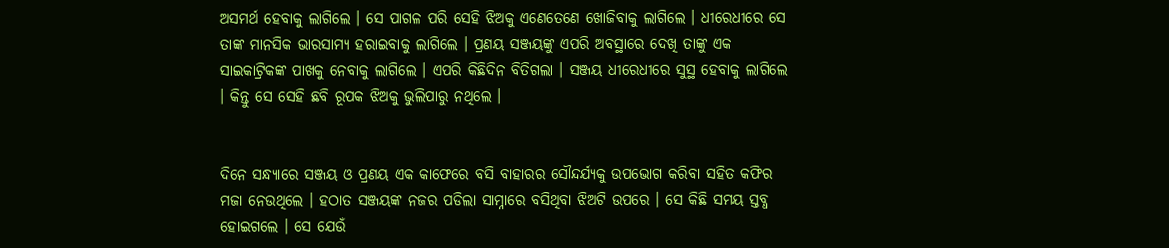ଅସମର୍ଥ ହେବାକୁ ଲାଗିଲେ । ସେ ପାଗଳ ପରି ସେହି ଝିଅକୁ ଏଣେତେଣେ ଖୋଜିବାକୁ ଲାଗିଲେ । ଧୀରେଧୀରେ ସେ ତାଙ୍କ ମାନସିକ ଭାରସାମ୍ୟ ହରାଇବାକୁ ଲାଗିଲେ । ପ୍ରଣୟ ସଞ୍ଜୟଙ୍କୁ ଏପରି ଅବସ୍ଥାରେ ଦେଖି ତାଙ୍କୁ ଏକ ସାଇକାଟ୍ରିକଙ୍କ ପାଖକୁ ନେବାକୁ ଲାଗିଲେ । ଏପରି କିଛିଦିନ ବିତିଗଲା । ସଞ୍ଜୟ ଧୀରେଧୀରେ ସୁସ୍ଥ ହେବାକୁ ଲାଗିଲେ । କିନ୍ତୁ ସେ ସେହି ଛବି ରୂପକ ଝିଅକୁ ଭୁଲିପାରୁ ନଥିଲେ ।


ଦିନେ ସନ୍ଧ୍ୟାରେ ସଞ୍ଜୟ ଓ ପ୍ରଣୟ ଏକ କାଫେରେ ବସି ବାହାରର ସୌନ୍ଦର୍ଯ୍ୟକୁ ଉପଭୋଗ କରିବା ସହିତ କଫିର ମଜା ନେଉଥିଲେ । ହଠାତ ସଞ୍ଜୟଙ୍କ ନଜର ପଡିଲା ସାମ୍ନାରେ ବସିଥିବା ଝିଅଟି ଉପରେ । ସେ କିଛି ସମୟ ସ୍ତବ୍ଧ ହୋଇଗଲେ । ସେ ଯେଉଁ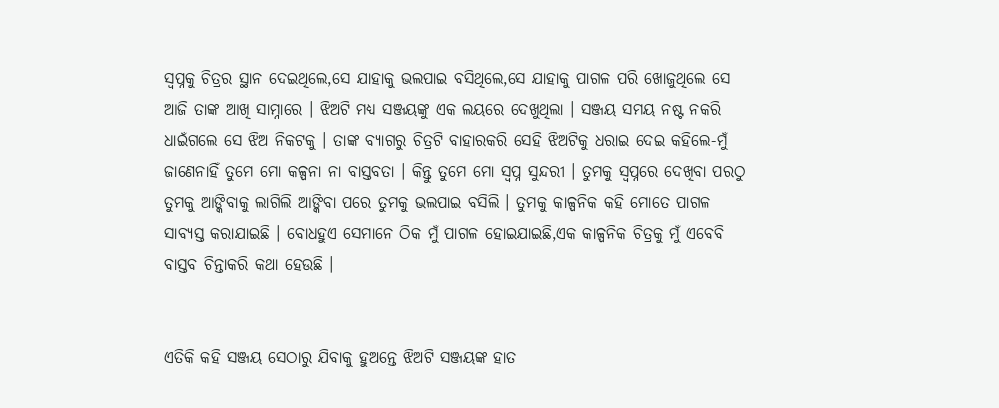ସ୍ୱପ୍ନକୁ ଚିତ୍ରର ସ୍ଥାନ ଦେଇଥିଲେ,ସେ ଯାହାକୁ ଭଲପାଇ ବସିଥିଲେ,ସେ ଯାହାକୁ ପାଗଳ ପରି ଖୋଜୁଥିଲେ ସେ ଆଜି ତାଙ୍କ ଆଖି ସାମ୍ନାରେ । ଝିଅଟି ମଧ୍ୟ ସଞ୍ଜୟଙ୍କୁ ଏକ ଲୟରେ ଦେଖୁଥିଲା । ସଞ୍ଜୟ ସମୟ ନଷ୍ଟ ନକରି ଧାଇଁଗଲେ ସେ ଝିଅ ନିକଟକୁ । ତାଙ୍କ ବ୍ୟାଗରୁ ଚିତ୍ରଟି ବାହାରକରି ସେହି ଝିଅଟିକୁ ଧରାଇ ଦେଇ କହିଲେ-ମୁଁ ଜାଣେନାହିଁ ତୁମେ ମୋ କଳ୍ପନା ନା ବାସ୍ତବତା । କିନ୍ତୁ ତୁମେ ମୋ ସ୍ୱପ୍ନ ସୁନ୍ଦରୀ । ତୁମକୁ ସ୍ୱପ୍ନରେ ଦେଖିବା ପରଠୁ ତୁମକୁ ଆଙ୍କିବାକୁ ଲାଗିଲି ଆଙ୍କିବା ପରେ ତୁମକୁ ଭଲପାଇ ବସିଲି । ତୁମକୁ କାଳ୍ପନିକ କହି ମୋତେ ପାଗଳ ସାବ୍ୟସ୍ତ କରାଯାଇଛି । ବୋଧହୁଏ ସେମାନେ ଠିକ ମୁଁ ପାଗଳ ହୋଇଯାଇଛି,ଏକ କାଳ୍ପନିକ ଚିତ୍ରକୁ ମୁଁ ଏବେବି ବାସ୍ତବ ଚିନ୍ତାକରି କଥା ହେଉଛି ।


ଏତିକି କହି ସଞ୍ଜୟ ସେଠାରୁ ଯିବାକୁ ହୁଅନ୍ତେ ଝିଅଟି ସଞ୍ଜୟଙ୍କ ହାତ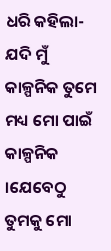ଧରି କହିଲା-ଯଦି ମୁଁ କାଳ୍ପନିକ ତୁମେ ମଧ୍ୟ ମୋ ପାଇଁ କାଳ୍ପନିକ ।ଯେବେଠୁ ତୁମକୁ ମୋ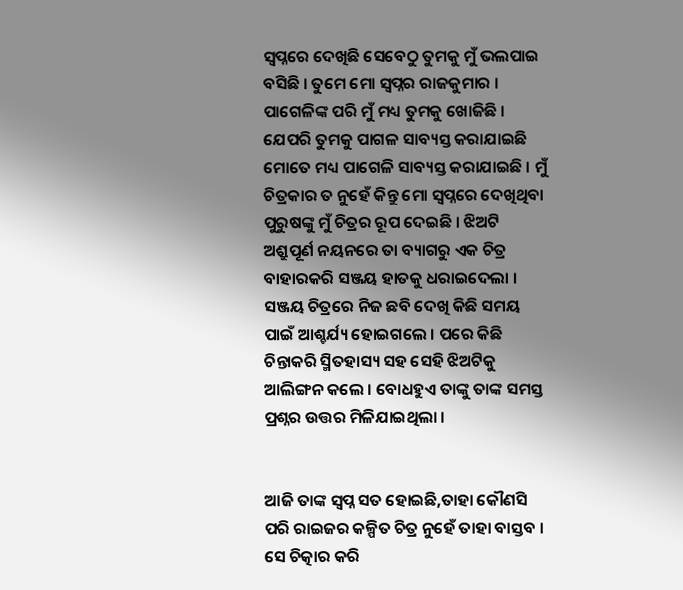ସ୍ୱପ୍ନରେ ଦେଖିଛି ସେବେଠୁ ତୁମକୁ ମୁଁ ଭଲପାଇ ବସିଛି । ତୁମେ ମୋ ସ୍ୱପ୍ନର ରାଜକୁମାର । ପାଗେଳିଙ୍କ ପରି ମୁଁ ମଧ୍ୟ ତୁମକୁ ଖୋଜିଛି । ଯେପରି ତୁମକୁ ପାଗଳ ସାବ୍ୟସ୍ତ କରାଯାଇଛି ମୋତେ ମଧ୍ୟ ପାଗେଳି ସାବ୍ୟସ୍ତ କରାଯାଇଛି । ମୁଁ ଚିତ୍ରକାର ତ ନୁହେଁ କିନ୍ତୁ ମୋ ସ୍ୱପ୍ନରେ ଦେଖିଥିବା ପୁରୁଷଙ୍କୁ ମୁଁ ଚିତ୍ରର ରୂପ ଦେଇଛି । ଝିଅଟି ଅଶ୍ରୁପୂର୍ଣ ନୟନରେ ତା ବ୍ୟାଗରୁ ଏକ ଚିତ୍ର ବାହାରକରି ସଞ୍ଜୟ ହାତକୁ ଧରାଇଦେଲା । ସଞ୍ଜୟ ଚିତ୍ରରେ ନିଜ ଛବି ଦେଖି କିଛି ସମୟ ପାଇଁ ଆଶ୍ଚର୍ଯ୍ୟ ହୋଇଗଲେ । ପରେ କିଛି ଚିନ୍ତାକରି ସ୍ମିତହାସ୍ୟ ସହ ସେହି ଝିଅଟିକୁ ଆଲିଙ୍ଗନ କଲେ । ବୋଧହୁଏ ତାଙ୍କୁ ତାଙ୍କ ସମସ୍ତ ପ୍ରଶ୍ନର ଉତ୍ତର ମିଳିଯାଇଥିଲା ।


ଆଜି ତାଙ୍କ ସ୍ୱପ୍ନ ସତ ହୋଇଛି,ତାହା କୌଣସି ପରି ରାଇଜର କଳ୍ପିତ ଚିତ୍ର ନୁହେଁ ତାହା ବାସ୍ତବ । ସେ ଚିତ୍କାର କରି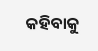କହିବାକୁ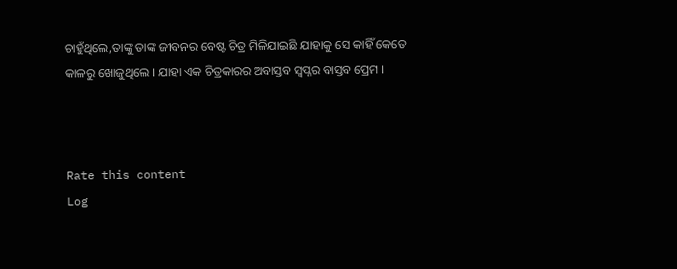ଚାହୁଁଥିଲେ,ତାଙ୍କୁ ତାଙ୍କ ଜୀବନର ବେଷ୍ଟ ଚିତ୍ର ମିଳିଯାଇଛି ଯାହାକୁ ସେ କାହିଁ କେତେ କାଳରୁ ଖୋଜୁଥିଲେ । ଯାହା ଏକ ଚିତ୍ରକାରର ଅବାସ୍ତବ ସ୍ୱପ୍ନର ବାସ୍ତବ ପ୍ରେମ ।



Rate this content
Log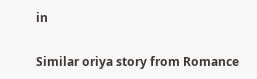in

Similar oriya story from Romance